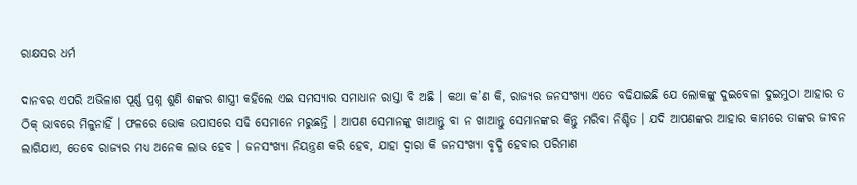ରାକ୍ଷସର ଧର୍ମ

ଦାନବର ଏପରି ଅଭିଳାଶ ପୂର୍ଣ୍ଣ ପ୍ରଶ୍ନ ଶୁଣି ଶଙ୍କର ଶାସ୍ତ୍ରୀ କହିଲେ ଏଇ ସମସ୍ୟାର ସମାଧାନ ରାସ୍ତା ବି ଅଛି । କଥା କ’ଣ କି, ରାଜ୍ୟର ଜନସଂଖ୍ୟା ଏତେ ବଢିଯାଇଛି ଯେ ଲୋକଙ୍କୁ ଦୁଇବେଳା ଦୁଇମୁଠା ଆହାର ତ ଠିକ୍ ଭାବରେ ମିଳୁନାହିଁ । ଫଳରେ ଭୋକ ଉପାସରେ ସଢି ସେମାନେ ମରୁଛନ୍ତି । ଆପଣ ସେମାନଙ୍କୁ ଖାଆନ୍ତୁ ବା ନ ଖାଆନ୍ତୁ ସେମାନଙ୍କର କିନ୍ତୁ ମରିବା ନିଶ୍ଚିତ । ଯଦି ଆପଣଙ୍କର ଆହାର କାମରେ ତାଙ୍କର ଜୀବନ ଲାଗିଯାଏ, ତେବେ ରାଜ୍ୟର ମଧ୍ୟ ଅନେକ ଲାଭ ହେବ । ଜନସଂଖ୍ୟା ନିୟନ୍ତ୍ରଣ କରି ହେବ, ଯାହା ଦ୍ୱାରା କି ଜନସଂଖ୍ୟା ବୃଦ୍ଧି ହେବାର ପରିମାଣ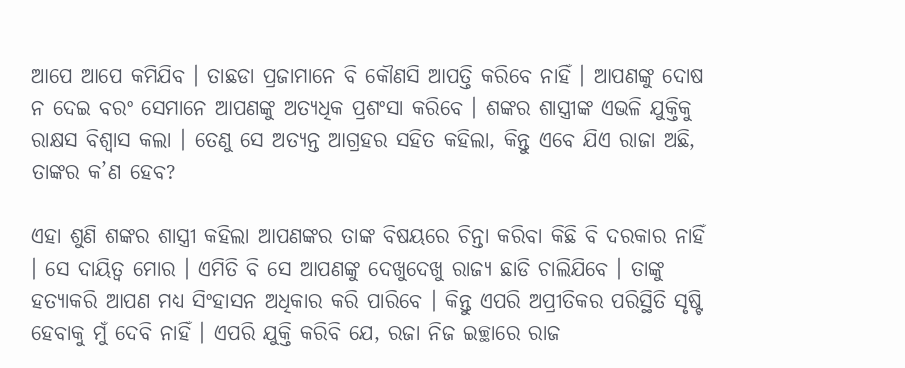ଆପେ ଆପେ କମିଯିବ । ତାଛଡା ପ୍ରଜାମାନେ ବି କୌଣସି ଆପତ୍ତି କରିବେ ନାହିଁ । ଆପଣଙ୍କୁ ଦୋଷ ନ ଦେଇ ବରଂ ସେମାନେ ଆପଣଙ୍କୁ ଅତ୍ୟଧିକ ପ୍ରଶଂସା କରିବେ । ଶଙ୍କର ଶାସ୍ତ୍ରୀଙ୍କ ଏଭଳି ଯୁକ୍ତିକୁ ରାକ୍ଷସ ବିଶ୍ୱାସ କଲା । ତେଣୁ ସେ ଅତ୍ୟନ୍ତ ଆଗ୍ରହର ସହିତ କହିଲା, କିନ୍ତୁ ଏବେ ଯିଏ ରାଜା ଅଛି, ତାଙ୍କର କ’ଣ ହେବ?

ଏହା ଶୁଣି ଶଙ୍କର ଶାସ୍ତ୍ରୀ କହିଲା ଆପଣଙ୍କର ତାଙ୍କ ବିଷୟରେ ଚିନ୍ତା କରିବା କିଛି ବି ଦରକାର ନାହିଁ । ସେ ଦାୟିତ୍ୱ ମୋର । ଏମିତି ବି ସେ ଆପଣଙ୍କୁ ଦେଖୁଦେଖୁ ରାଜ୍ୟ ଛାଡି ଚାଲିଯିବେ । ତାଙ୍କୁ ହତ୍ୟାକରି ଆପଣ ମଧ୍ୟ ସିଂହାସନ ଅଧିକାର କରି ପାରିବେ । କିନ୍ତୁ ଏପରି ଅପ୍ରୀତିକର ପରିସ୍ଥିତି ସୃଷ୍ଟି ହେବାକୁ ମୁଁ ଦେବି ନାହିଁ । ଏପରି ଯୁକ୍ତି କରିବି ଯେ, ରଜା ନିଜ ଇଚ୍ଛାରେ ରାଜ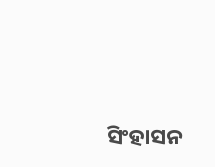ସିଂହାସନ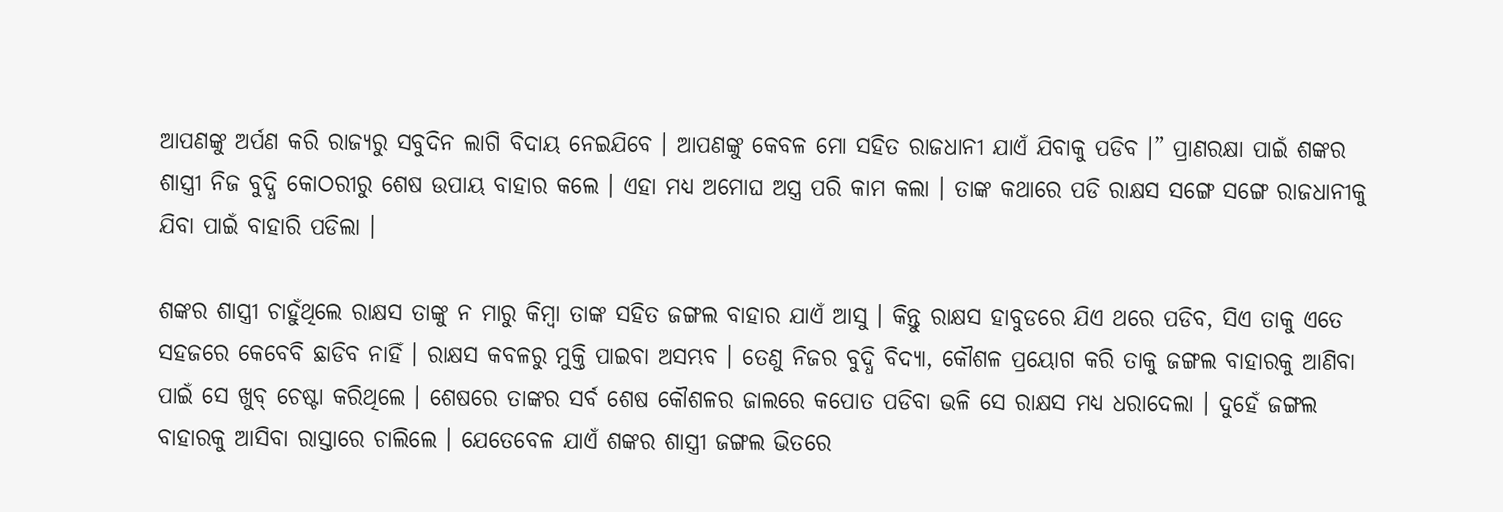ଆପଣଙ୍କୁ ଅର୍ପଣ କରି ରାଜ୍ୟରୁ ସବୁଦିନ ଲାଗି ବିଦାୟ ନେଇଯିବେ । ଆପଣଙ୍କୁ କେବଳ ମୋ ସହିତ ରାଜଧାନୀ ଯାଏଁ ଯିବାକୁ ପଡିବ ।” ପ୍ରାଣରକ୍ଷା ପାଇଁ ଶଙ୍କର ଶାସ୍ତ୍ରୀ ନିଜ ବୁଦ୍ଧି କୋଠରୀରୁ ଶେଷ ଉପାୟ ବାହାର କଲେ । ଏହା ମଧ୍ୟ ଅମୋଘ ଅସ୍ତ୍ର ପରି କାମ କଲା । ତାଙ୍କ କଥାରେ ପଡି ରାକ୍ଷସ ସଙ୍ଗେ ସଙ୍ଗେ ରାଜଧାନୀକୁ ଯିବା ପାଇଁ ବାହାରି ପଡିଲା ।

ଶଙ୍କର ଶାସ୍ତ୍ରୀ ଚାହୁଁଥିଲେ ରାକ୍ଷସ ତାଙ୍କୁ ନ ମାରୁ କିମ୍ବା ତାଙ୍କ ସହିତ ଜଙ୍ଗଲ ବାହାର ଯାଏଁ ଆସୁ । କିନ୍ତୁ ରାକ୍ଷସ ହାବୁଡରେ ଯିଏ ଥରେ ପଡିବ, ସିଏ ତାକୁ ଏତେ ସହଜରେ କେବେବି ଛାଡିବ ନାହିଁ । ରାକ୍ଷସ କବଳରୁ ମୁକ୍ତି ପାଇବା ଅସମ୍ଭବ । ତେଣୁ ନିଜର ବୁଦ୍ଧି ବିଦ୍ୟା, କୌଶଳ ପ୍ରୟୋଗ କରି ତାକୁ ଜଙ୍ଗଲ ବାହାରକୁ ଆଣିବା ପାଇଁ ସେ ଖୁବ୍ ଚେଷ୍ଟା କରିଥିଲେ । ଶେଷରେ ତାଙ୍କର ସର୍ବ ଶେଷ କୌଶଳର ଜାଲରେ କପୋତ ପଡିବା ଭଳି ସେ ରାକ୍ଷସ ମଧ୍ୟ ଧରାଦେଲା । ଦୁହେଁ ଜଙ୍ଗଲ ବାହାରକୁ ଆସିବା ରାସ୍ତାରେ ଚାଲିଲେ । ଯେତେବେଳ ଯାଏଁ ଶଙ୍କର ଶାସ୍ତ୍ରୀ ଜଙ୍ଗଲ ଭିତରେ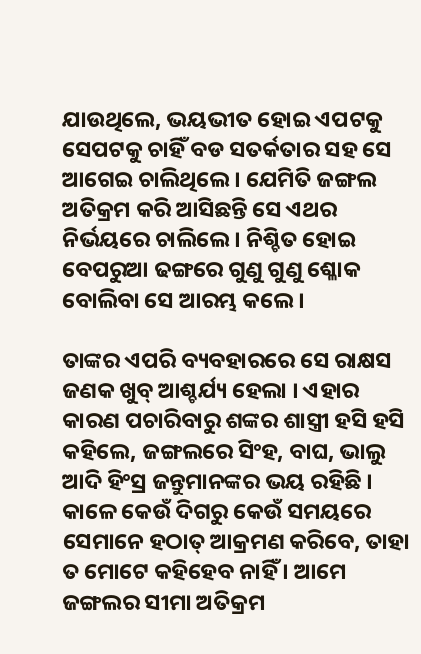ଯାଉଥିଲେ, ଭୟଭୀତ ହୋଇ ଏପଟକୁ ସେପଟକୁ ଚାହିଁ ବଡ ସତର୍କତାର ସହ ସେ ଆଗେଇ ଚାଲିଥିଲେ । ଯେମିତି ଜଙ୍ଗଲ ଅତିକ୍ରମ କରି ଆସିଛନ୍ତି ସେ ଏଥର ନିର୍ଭୟରେ ଚାଲିଲେ । ନିଶ୍ଚିତ ହୋଇ ବେପରୁଆ ଢଙ୍ଗରେ ଗୁଣୁ ଗୁଣୁ ଶ୍ଳୋକ ବୋଲିବା ସେ ଆରମ୍ଭ କଲେ ।

ତାଙ୍କର ଏପରି ବ୍ୟବହାରରେ ସେ ରାକ୍ଷସ ଜଣକ ଖୁବ୍ ଆଶ୍ଚର୍ଯ୍ୟ ହେଲା । ଏହାର କାରଣ ପଚାରିବାରୁ ଶଙ୍କର ଶାସ୍ତ୍ରୀ ହସି ହସି କହିଲେ, ଜଙ୍ଗଲରେ ସିଂହ, ବାଘ, ଭାଲୁ ଆଦି ହିଂସ୍ର ଜନ୍ତୁମାନଙ୍କର ଭୟ ରହିଛି । କାଳେ କେଉଁ ଦିଗରୁ କେଉଁ ସମୟରେ ସେମାନେ ହଠାତ୍ ଆକ୍ରମଣ କରିବେ, ତାହା ତ ମୋଟେ କହିହେବ ନାହିଁ । ଆମେ ଜଙ୍ଗଲର ସୀମା ଅତିକ୍ରମ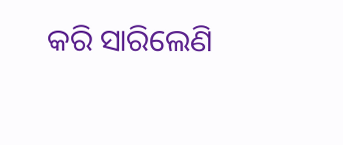କରି ସାରିଲେଣି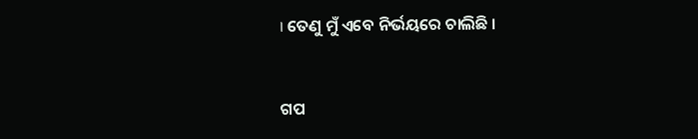। ତେଣୁ ମୁଁ ଏବେ ନିର୍ଭୟରେ ଚାଲିଛି ।


ଗପ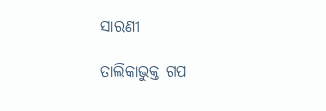ସାରଣୀ

ତାଲିକାଭୁକ୍ତ ଗପ